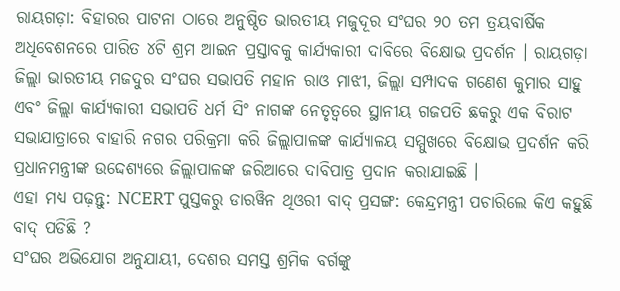ରାୟଗଡ଼ା: ବିହାରର ପାଟନା ଠାରେ ଅନୁଷ୍ଠିତ ଭାରତୀୟ ମଜୁଦୂର ସଂଘର ୨୦ ତମ ତ୍ରୟବାର୍ଷିକ ଅଧିବେଶନରେ ପାରିତ ୪ଟି ଶ୍ରମ ଆଇନ ପ୍ରସ୍ତାବକୁ କାର୍ଯ୍ୟକାରୀ ଦାବିରେ ବିକ୍ଷୋଭ ପ୍ରଦର୍ଶନ । ରାୟଗଡ଼ା ଜିଲ୍ଲା ଭାରତୀୟ ମଜଦୁର ସଂଘର ସଭାପତି ମହାନ ରାଓ ମାଝୀ, ଜିଲ୍ଲା ସମ୍ପାଦକ ଗଣେଶ କୁମାର ସାହୁ ଏବଂ ଜିଲ୍ଲା କାର୍ଯ୍ୟକାରୀ ସଭାପତି ଧର୍ମ ସିଂ ନାଗଙ୍କ ନେତୃତ୍ୱରେ ସ୍ଥାନୀୟ ଗଜପତି ଛକରୁ ଏକ ବିରାଟ ସଭାଯାତ୍ରାରେ ବାହାରି ନଗର ପରିକ୍ରମା କରି ଜିଲ୍ଲାପାଳଙ୍କ କାର୍ଯ୍ୟାଳୟ ସମ୍ମୁଖରେ ବିକ୍ଷୋଭ ପ୍ରଦର୍ଶନ କରି ପ୍ରଧାନମନ୍ତ୍ରୀଙ୍କ ଉଦ୍ଦେଶ୍ୟରେ ଜିଲ୍ଲାପାଳଙ୍କ ଜରିଆରେ ଦାବିପାତ୍ର ପ୍ରଦାନ କରାଯାଇଛି ।
ଏହା ମଧ୍ୟ ପଢ଼ନ୍ତୁ: NCERT ପୁସ୍ତକରୁ ଡାରୱିନ ଥିଓରୀ ବାଦ୍ ପ୍ରସଙ୍ଗ: କେନ୍ଦ୍ରମନ୍ତ୍ରୀ ପଚାରିଲେ କିଏ କହୁଛି ବାଦ୍ ପଡିଛି ?
ସଂଘର ଅଭିଯୋଗ ଅନୁଯାୟୀ, ଦେଶର ସମସ୍ତ ଶ୍ରମିକ ବର୍ଗଙ୍କୁ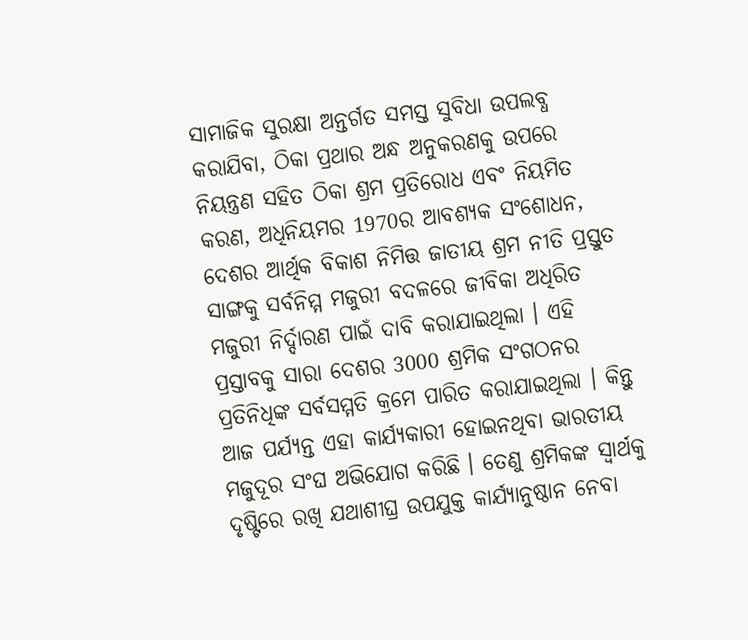ସାମାଜିକ ସୁରକ୍ଷା ଅନ୍ତର୍ଗତ ସମସ୍ତ ସୁବିଧା ଉପଲବ୍ଧ କରାଯିବା, ଠିକା ପ୍ରଥାର ଅନ୍ଧ ଅନୁକରଣକୁ ଉପରେ ନିୟନ୍ତ୍ରଣ ସହିତ ଠିକା ଶ୍ରମ ପ୍ରତିରୋଧ ଏବଂ ନିୟମିତ କରଣ, ଅଧିନିୟମର 1970ର ଆବଶ୍ୟକ ସଂଶୋଧନ, ଦେଶର ଆର୍ଥିକ ବିକାଶ ନିମିତ୍ତ ଜାତୀୟ ଶ୍ରମ ନୀତି ପ୍ରସ୍ତୁତ ସାଙ୍ଗକୁ ସର୍ବନିମ୍ମ ମଜୁରୀ ବଦଳରେ ଜୀବିକା ଅଧିରିତ ମଜୁରୀ ନିର୍ଦ୍ଦାରଣ ପାଇଁ ଦାବି କରାଯାଇଥିଲା । ଏହି ପ୍ରସ୍ତାବକୁ ସାରା ଦେଶର 3000 ଶ୍ରମିକ ସଂଗଠନର ପ୍ରତିନିଧିଙ୍କ ସର୍ବସମ୍ମତି କ୍ରମେ ପାରିତ କରାଯାଇଥିଲା । କିନ୍ତୁ ଆଜ ପର୍ଯ୍ୟନ୍ତ ଏହା କାର୍ଯ୍ୟକାରୀ ହୋଇନଥିବା ଭାରତୀୟ ମଜୁଦୂର ସଂଘ ଅଭିଯୋଗ କରିଛି । ତେଣୁ ଶ୍ରମିକଙ୍କ ସ୍ଵାର୍ଥକୁ ଦୃଷ୍ଟିରେ ରଖି ଯଥାଶୀଘ୍ର ଉପଯୁକ୍ତ କାର୍ଯ୍ୟାନୁଷ୍ଠାନ ନେବା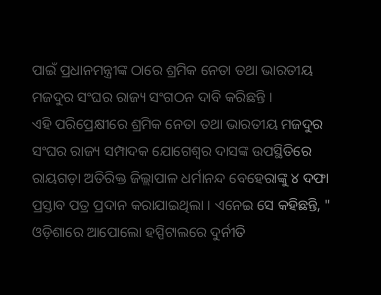ପାଇଁ ପ୍ରଧାନମନ୍ତ୍ରୀଙ୍କ ଠାରେ ଶ୍ରମିକ ନେତା ତଥା ଭାରତୀୟ ମଜଦୁର ସଂଘର ରାଜ୍ୟ ସଂଗଠନ ଦାବି କରିଛନ୍ତି ।
ଏହି ପରିପ୍ରେକ୍ଷୀରେ ଶ୍ରମିକ ନେତା ତଥା ଭାରତୀୟ ମଜଦୁର ସଂଘର ରାଜ୍ୟ ସମ୍ପାଦକ ଯୋଗେଶ୍ଵର ଦାସଙ୍କ ଉପସ୍ଥିତିରେ ରାୟଗଡ଼ା ଅତିରିକ୍ତ ଜିଲ୍ଲାପାଳ ଧର୍ମାନନ୍ଦ ବେହେରାଙ୍କୁ ୪ ଦଫା ପ୍ରସ୍ତାବ ପତ୍ର ପ୍ରଦାନ କରାଯାଇଥିଲା । ଏନେଇ ସେ କହିଛନ୍ତି, " ଓଡ଼ିଶାରେ ଆପୋଲୋ ହସ୍ପିଟାଲରେ ଦୁର୍ନୀତି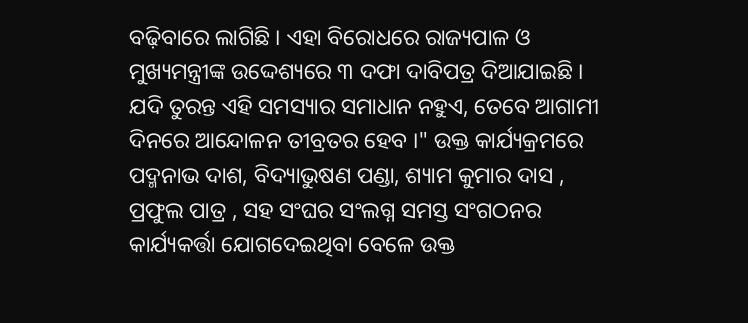ବଢ଼ିବାରେ ଲାଗିଛି । ଏହା ବିରୋଧରେ ରାଜ୍ୟପାଳ ଓ ମୁଖ୍ୟମନ୍ତ୍ରୀଙ୍କ ଉଦ୍ଦେଶ୍ୟରେ ୩ ଦଫା ଦାବିପତ୍ର ଦିଆଯାଇଛି । ଯଦି ତୁରନ୍ତ ଏହି ସମସ୍ୟାର ସମାଧାନ ନହୁଏ, ତେବେ ଆଗାମୀ ଦିନରେ ଆନ୍ଦୋଳନ ତୀବ୍ରତର ହେବ ।" ଉକ୍ତ କାର୍ଯ୍ୟକ୍ରମରେ ପଦ୍ମନାଭ ଦାଶ, ବିଦ୍ୟାଭୁଷଣ ପଣ୍ଡା, ଶ୍ୟାମ କୁମାର ଦାସ , ପ୍ରଫୁଲ ପାତ୍ର , ସହ ସଂଘର ସଂଲଗ୍ନ ସମସ୍ତ ସଂଗଠନର କାର୍ଯ୍ୟକର୍ତ୍ତା ଯୋଗଦେଇଥିବା ବେଳେ ଉକ୍ତ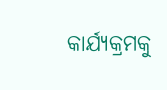କାର୍ଯ୍ୟକ୍ରମକୁ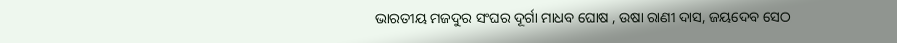ଭାରତୀୟ ମଜଦୁର ସଂଘର ଦୂର୍ଗା ମାଧବ ଘୋଷ , ଉଷା ରାଣୀ ଦାସ, ଜୟଦେବ ସେଠ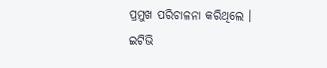ପ୍ରମୁଖ ପରିଚାଳନା କରିଥିଲେ ।
ଇଟିଭି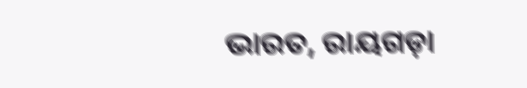ଭାରତ, ରାୟଗଡ଼ା